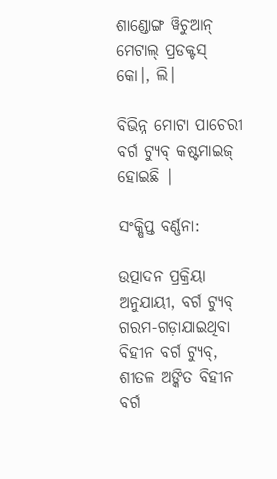ଶାଣ୍ଡୋଙ୍ଗ ୱିଚୁଆନ୍ ମେଟାଲ୍ ପ୍ରଡକ୍ଟସ୍ କୋ।, ଲି।

ବିଭିନ୍ନ ମୋଟା ପାଚେରୀ ବର୍ଗ ଟ୍ୟୁବ୍ କଷ୍ଟମାଇଜ୍ ହୋଇଛି |

ସଂକ୍ଷିପ୍ତ ବର୍ଣ୍ଣନା:

ଉତ୍ପାଦନ ପ୍ରକ୍ରିୟା ଅନୁଯାୟୀ, ବର୍ଗ ଟ୍ୟୁବ୍ ଗରମ-ଗଡ଼ାଯାଇଥିବା ବିହୀନ ବର୍ଗ ଟ୍ୟୁବ୍, ଶୀତଳ ଅଙ୍କିତ ବିହୀନ ବର୍ଗ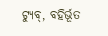ଟ୍ୟୁବ୍, ବହିର୍ଭୂତ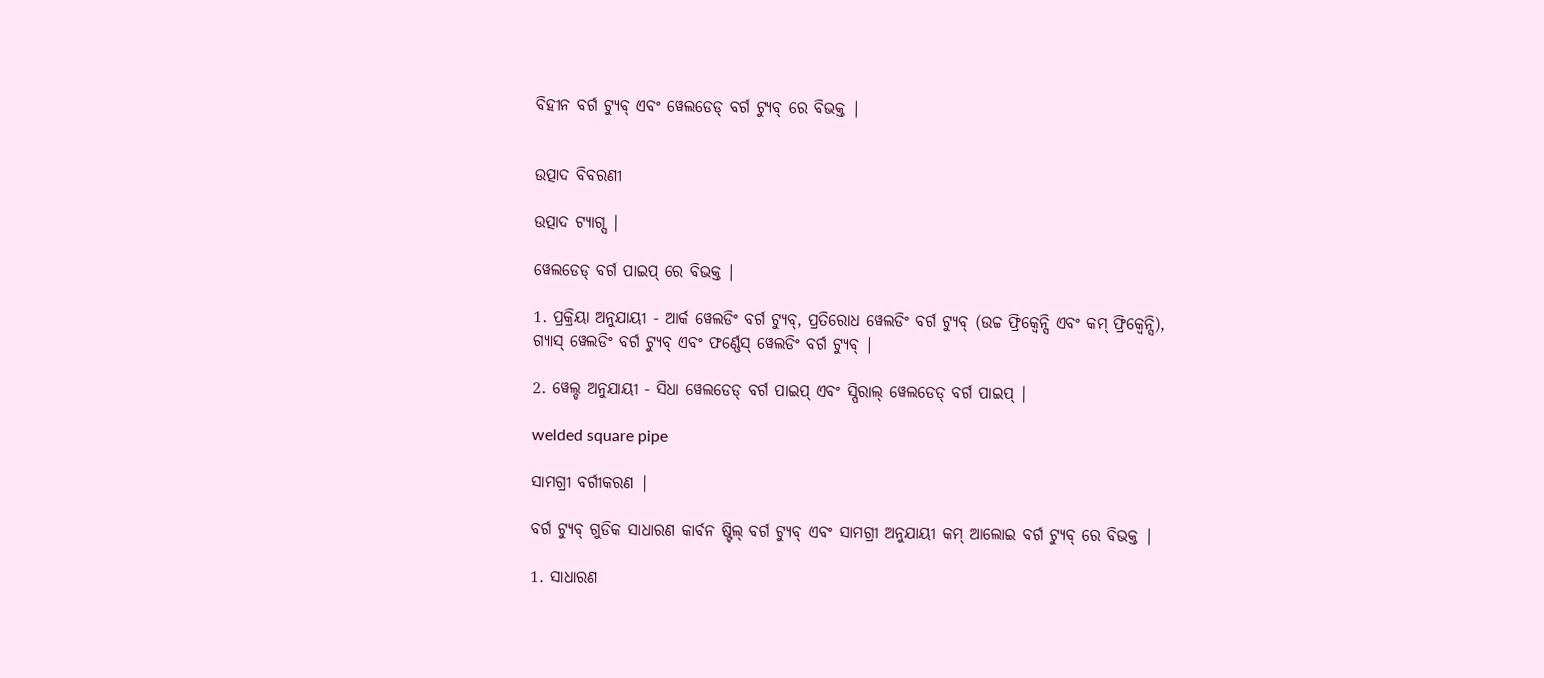ବିହୀନ ବର୍ଗ ଟ୍ୟୁବ୍ ଏବଂ ୱେଲଡେଡ୍ ବର୍ଗ ଟ୍ୟୁବ୍ ରେ ବିଭକ୍ତ |


ଉତ୍ପାଦ ବିବରଣୀ

ଉତ୍ପାଦ ଟ୍ୟାଗ୍ସ |

ୱେଲଡେଡ୍ ବର୍ଗ ପାଇପ୍ ରେ ବିଭକ୍ତ |

1. ପ୍ରକ୍ରିୟା ଅନୁଯାୟୀ - ଆର୍କ ୱେଲଡିଂ ବର୍ଗ ଟ୍ୟୁବ୍, ପ୍ରତିରୋଧ ୱେଲଡିଂ ବର୍ଗ ଟ୍ୟୁବ୍ (ଉଚ୍ଚ ଫ୍ରିକ୍ୱେନ୍ସି ଏବଂ କମ୍ ଫ୍ରିକ୍ୱେନ୍ସି), ଗ୍ୟାସ୍ ୱେଲଡିଂ ବର୍ଗ ଟ୍ୟୁବ୍ ଏବଂ ଫର୍ଣ୍ଣେସ୍ ୱେଲଡିଂ ବର୍ଗ ଟ୍ୟୁବ୍ |

2. ୱେଲ୍ଡ ଅନୁଯାୟୀ - ସିଧା ୱେଲଡେଡ୍ ବର୍ଗ ପାଇପ୍ ଏବଂ ସ୍ପିରାଲ୍ ୱେଲଡେଡ୍ ବର୍ଗ ପାଇପ୍ |

welded square pipe

ସାମଗ୍ରୀ ବର୍ଗୀକରଣ |

ବର୍ଗ ଟ୍ୟୁବ୍ ଗୁଡିକ ସାଧାରଣ କାର୍ବନ ଷ୍ଟିଲ୍ ବର୍ଗ ଟ୍ୟୁବ୍ ଏବଂ ସାମଗ୍ରୀ ଅନୁଯାୟୀ କମ୍ ଆଲୋଇ ବର୍ଗ ଟ୍ୟୁବ୍ ରେ ବିଭକ୍ତ |

1. ସାଧାରଣ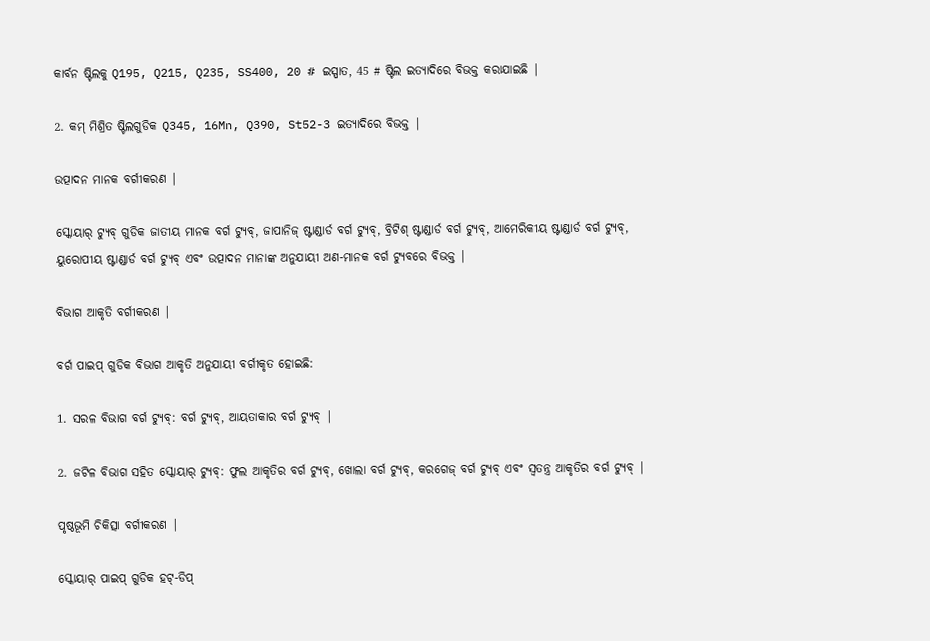କାର୍ବନ ଷ୍ଟିଲକୁ Q195, Q215, Q235, SS400, 20 # ଇସ୍ପାତ, 45 # ଷ୍ଟିଲ ଇତ୍ୟାଦିରେ ବିଭକ୍ତ କରାଯାଇଛି |

2. କମ୍ ମିଶ୍ରିତ ଷ୍ଟିଲଗୁଡିକ Q345, 16Mn, Q390, St52-3 ଇତ୍ୟାଦିରେ ବିଭକ୍ତ |

ଉତ୍ପାଦନ ମାନକ ବର୍ଗୀକରଣ |

ସ୍କୋୟାର୍ ଟ୍ୟୁବ୍ ଗୁଡିକ ଜାତୀୟ ମାନକ ବର୍ଗ ଟ୍ୟୁବ୍, ଜାପାନିଜ୍ ଷ୍ଟାଣ୍ଡାର୍ଡ ବର୍ଗ ଟ୍ୟୁବ୍, ବ୍ରିଟିଶ୍ ଷ୍ଟାଣ୍ଡାର୍ଡ ବର୍ଗ ଟ୍ୟୁବ୍, ଆମେରିକୀୟ ଷ୍ଟାଣ୍ଡାର୍ଡ ବର୍ଗ ଟ୍ୟୁବ୍, ୟୁରୋପୀୟ ଷ୍ଟାଣ୍ଡାର୍ଡ ବର୍ଗ ଟ୍ୟୁବ୍ ଏବଂ ଉତ୍ପାଦନ ମାନାଙ୍କ ଅନୁଯାୟୀ ଅଣ-ମାନକ ବର୍ଗ ଟ୍ୟୁବରେ ବିଭକ୍ତ |

ବିଭାଗ ଆକୃତି ବର୍ଗୀକରଣ |

ବର୍ଗ ପାଇପ୍ ଗୁଡିକ ବିଭାଗ ଆକୃତି ଅନୁଯାୟୀ ବର୍ଗୀକୃତ ହୋଇଛି:

1. ସରଳ ବିଭାଗ ବର୍ଗ ଟ୍ୟୁବ୍: ବର୍ଗ ଟ୍ୟୁବ୍, ଆୟତାକାର ବର୍ଗ ଟ୍ୟୁବ୍ |

2. ଜଟିଳ ବିଭାଗ ସହିତ ସ୍କୋୟାର୍ ଟ୍ୟୁବ୍: ଫୁଲ ଆକୃତିର ବର୍ଗ ଟ୍ୟୁବ୍, ଖୋଲା ବର୍ଗ ଟ୍ୟୁବ୍, କରଗେଜ୍ ବର୍ଗ ଟ୍ୟୁବ୍ ଏବଂ ସ୍ୱତନ୍ତ୍ର ଆକୃତିର ବର୍ଗ ଟ୍ୟୁବ୍ |

ପୃଷ୍ଠଭୂମି ଚିକିତ୍ସା ବର୍ଗୀକରଣ |

ସ୍କୋୟାର୍ ପାଇପ୍ ଗୁଡିକ ହଟ୍-ଡିପ୍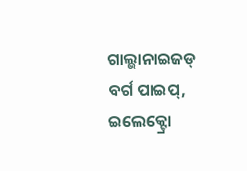ଗାଲ୍ଭାନାଇଜଡ୍ ବର୍ଗ ପାଇପ୍, ଇଲେକ୍ଟ୍ରୋ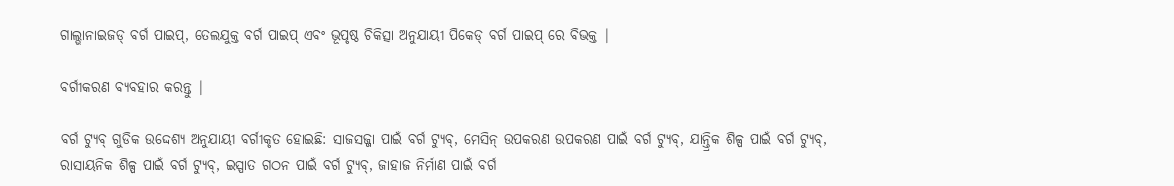ଗାଲ୍ଭାନାଇଜଡ୍ ବର୍ଗ ପାଇପ୍, ତେଲଯୁକ୍ତ ବର୍ଗ ପାଇପ୍ ଏବଂ ଭୂପୃଷ୍ଠ ଚିକିତ୍ସା ଅନୁଯାୟୀ ପିକେଡ୍ ବର୍ଗ ପାଇପ୍ ରେ ବିଭକ୍ତ |

ବର୍ଗୀକରଣ ବ୍ୟବହାର କରନ୍ତୁ |

ବର୍ଗ ଟ୍ୟୁବ୍ ଗୁଡିକ ଉଦ୍ଦେଶ୍ୟ ଅନୁଯାୟୀ ବର୍ଗୀକୃତ ହୋଇଛି: ସାଜସଜ୍ଜା ପାଇଁ ବର୍ଗ ଟ୍ୟୁବ୍, ମେସିନ୍ ଉପକରଣ ଉପକରଣ ପାଇଁ ବର୍ଗ ଟ୍ୟୁବ୍, ଯାନ୍ତ୍ରିକ ଶିଳ୍ପ ପାଇଁ ବର୍ଗ ଟ୍ୟୁବ୍, ରାସାୟନିକ ଶିଳ୍ପ ପାଇଁ ବର୍ଗ ଟ୍ୟୁବ୍, ଇସ୍ପାତ ଗଠନ ପାଇଁ ବର୍ଗ ଟ୍ୟୁବ୍, ଜାହାଜ ନିର୍ମାଣ ପାଇଁ ବର୍ଗ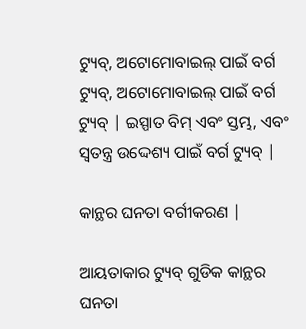ଟ୍ୟୁବ୍, ଅଟୋମୋବାଇଲ୍ ପାଇଁ ବର୍ଗ ଟ୍ୟୁବ୍, ଅଟୋମୋବାଇଲ୍ ପାଇଁ ବର୍ଗ ଟ୍ୟୁବ୍ | ଇସ୍ପାତ ବିମ୍ ଏବଂ ସ୍ତମ୍ଭ, ଏବଂ ସ୍ୱତନ୍ତ୍ର ଉଦ୍ଦେଶ୍ୟ ପାଇଁ ବର୍ଗ ଟ୍ୟୁବ୍ |

କାନ୍ଥର ଘନତା ବର୍ଗୀକରଣ |

ଆୟତାକାର ଟ୍ୟୁବ୍ ଗୁଡିକ କାନ୍ଥର ଘନତା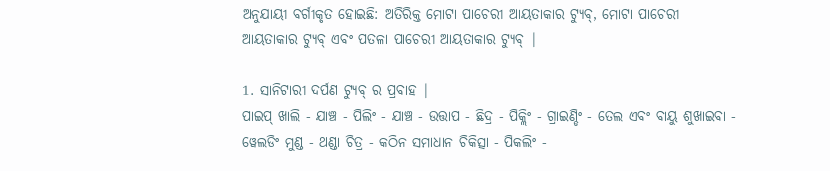ଅନୁଯାୟୀ ବର୍ଗୀକୃତ ହୋଇଛି: ଅତିରିକ୍ତ ମୋଟା ପାଚେରୀ ଆୟତାକାର ଟ୍ୟୁବ୍, ମୋଟା ପାଚେରୀ ଆୟତାକାର ଟ୍ୟୁବ୍ ଏବଂ ପତଳା ପାଚେରୀ ଆୟତାକାର ଟ୍ୟୁବ୍ |

1. ସାନିଟାରୀ ଦର୍ପଣ ଟ୍ୟୁବ୍ ର ପ୍ରବାହ |
ପାଇପ୍ ଖାଲି - ଯାଞ୍ଚ - ପିଲିଂ - ଯାଞ୍ଚ - ଉତ୍ତାପ - ଛିଦ୍ର - ପିକ୍ଲିଂ - ଗ୍ରାଇଣ୍ଡିଂ - ତେଲ ଏବଂ ବାୟୁ ଶୁଖାଇବା - ୱେଲଡିଂ ମୁଣ୍ଡ - ଥଣ୍ଡା ଚିତ୍ର - କଠିନ ସମାଧାନ ଚିକିତ୍ସା - ପିକଲିଂ -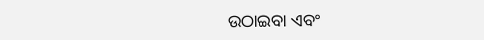ଉଠାଇବା ଏବଂ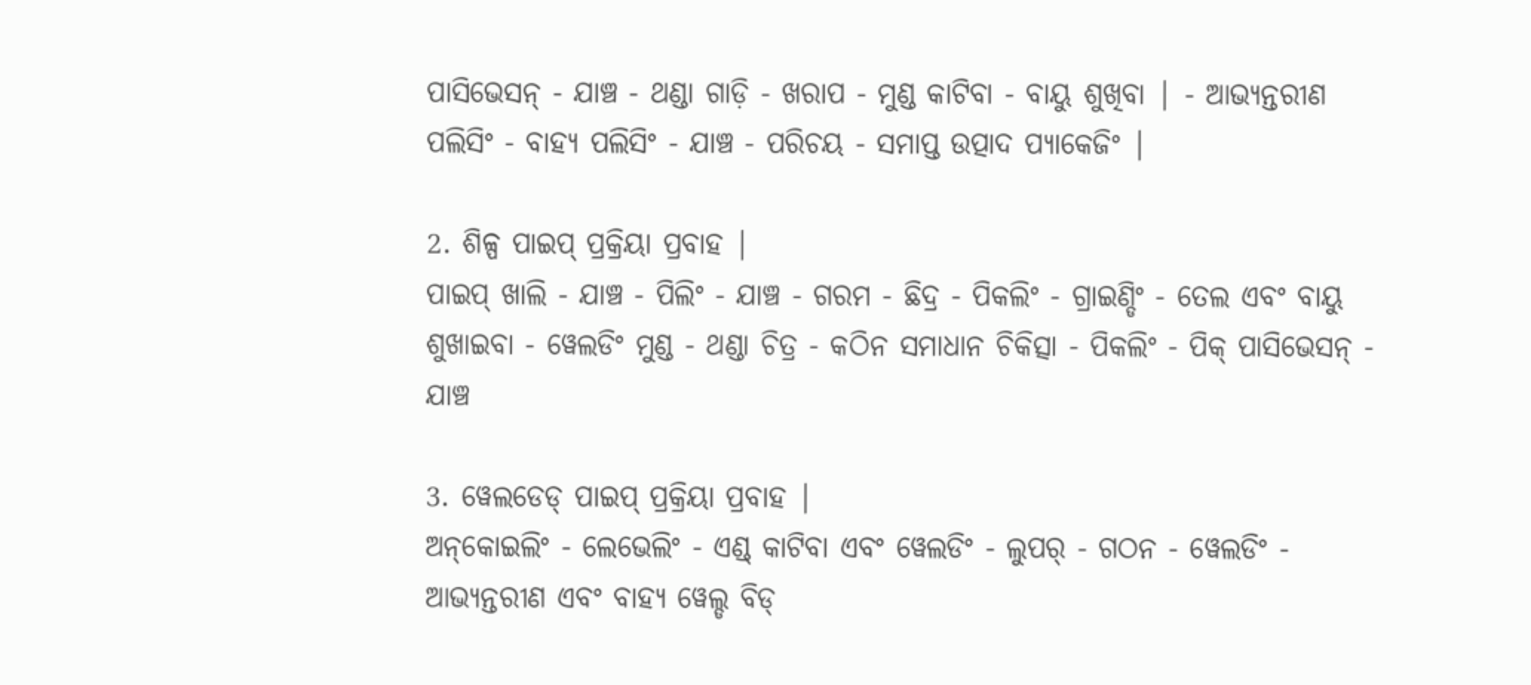ପାସିଭେସନ୍ - ଯାଞ୍ଚ - ଥଣ୍ଡା ଗାଡ଼ି - ଖରାପ - ମୁଣ୍ଡ କାଟିବା - ବାୟୁ ଶୁଖିବା | - ଆଭ୍ୟନ୍ତରୀଣ ପଲିସିଂ - ବାହ୍ୟ ପଲିସିଂ - ଯାଞ୍ଚ - ପରିଚୟ - ସମାପ୍ତ ଉତ୍ପାଦ ପ୍ୟାକେଜିଂ |

2. ଶିଳ୍ପ ପାଇପ୍ ପ୍ରକ୍ରିୟା ପ୍ରବାହ |
ପାଇପ୍ ଖାଲି - ଯାଞ୍ଚ - ପିଲିଂ - ଯାଞ୍ଚ - ଗରମ - ଛିଦ୍ର - ପିକଲିଂ - ଗ୍ରାଇଣ୍ଡିଂ - ତେଲ ଏବଂ ବାୟୁ ଶୁଖାଇବା - ୱେଲଡିଂ ମୁଣ୍ଡ - ଥଣ୍ଡା ଚିତ୍ର - କଠିନ ସମାଧାନ ଚିକିତ୍ସା - ପିକଲିଂ - ପିକ୍ ପାସିଭେସନ୍ - ଯାଞ୍ଚ

3. ୱେଲଡେଡ୍ ପାଇପ୍ ପ୍ରକ୍ରିୟା ପ୍ରବାହ |
ଅନ୍‌କୋଇଲିଂ - ଲେଭେଲିଂ - ଏଣ୍ଡ୍ କାଟିବା ଏବଂ ୱେଲଡିଂ - ଲୁପର୍ - ଗଠନ - ୱେଲଡିଂ - ଆଭ୍ୟନ୍ତରୀଣ ଏବଂ ବାହ୍ୟ ୱେଲ୍ଡ ବିଡ୍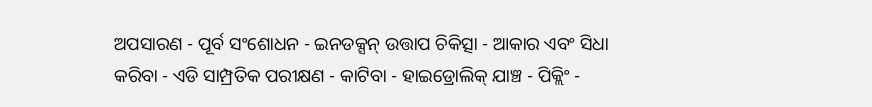ଅପସାରଣ - ପୂର୍ବ ସଂଶୋଧନ - ଇନଡକ୍ସନ୍ ଉତ୍ତାପ ଚିକିତ୍ସା - ଆକାର ଏବଂ ସିଧା କରିବା - ଏଡି ସାମ୍ପ୍ରତିକ ପରୀକ୍ଷଣ - କାଟିବା - ହାଇଡ୍ରୋଲିକ୍ ଯାଞ୍ଚ - ପିକ୍ଲିଂ -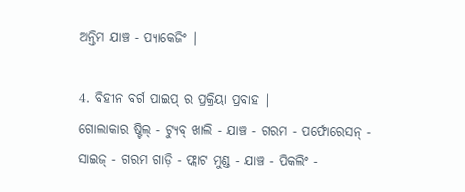ଅନ୍ତିମ ଯାଞ୍ଚ - ପ୍ୟାକେଜିଂ |

4. ବିହୀନ ବର୍ଗ ପାଇପ୍ ର ପ୍ରକ୍ରିୟା ପ୍ରବାହ |
ଗୋଲାକାର ଷ୍ଟିଲ୍ - ଟ୍ୟୁବ୍ ଖାଲି - ଯାଞ୍ଚ - ଗରମ - ପର୍ଫୋରେସନ୍ - ସାଇଜ୍ - ଗରମ ଗାଡ଼ି - ଫ୍ଲାଟ ମୁଣ୍ଡ - ଯାଞ୍ଚ - ପିକଲିଂ -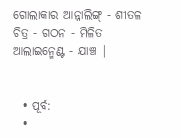ଗୋଲାକାର ଆନ୍ନାଲିଙ୍ଗ୍ - ଶୀତଳ ଚିତ୍ର - ଗଠନ - ମିଳିତ ଆଲାଇନ୍ମେଣ୍ଟ - ଯାଞ୍ଚ |


  • ପୂର୍ବ:
  •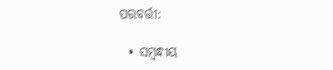ପରବର୍ତ୍ତୀ:

  • ସମ୍ବନ୍ଧୀୟ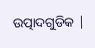ଉତ୍ପାଦଗୁଡିକ |